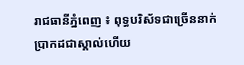រាជធានីភ្នំពេញ ៖ ពុទ្ធបរិស័ទជាច្រើននាក់ ប្រាកដជាស្គាល់ហើយ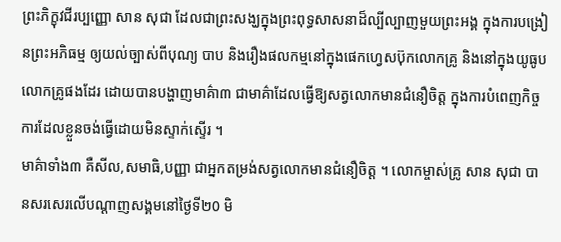ព្រះភិក្ខុវជីរប្បញ្ញោ សាន សុជា ដែលជាព្រះសង្ឃក្នុងព្រះពុទ្ធសាសនាដ៏ល្បីល្បាញមួយព្រះអង្គ ក្នុងការបង្រៀនព្រះអភិធម្ម ឲ្យយល់ច្បាស់ពីបុណ្យ បាប និងរឿងផលកម្មនៅក្នុងផេកហ្វេសប៊ុកលោកគ្រូ និងនៅក្នុងយូធូបលោកគ្រូផងដែរ ដោយបានបង្ហាញមាគ៌ា៣ ជាមាគ៌ាដែលធ្វើឱ្យសត្វលោកមានជំនឿចិត្ត ក្នុងការបំពេញកិច្ចការដែលខ្លួនចង់ធ្វើដោយមិនស្ទាក់ស្ទើរ ។
មាគ៌ាទាំង៣ គឺសីល,សមាធិ,បញ្ញា ជាអ្នកតម្រង់សត្វលោកមានជំនឿចិត្ត ។ លោកម្ចាស់គ្រូ សាន សុជា បានសរសេរលើបណ្តាញសង្គមនៅថ្ងៃទី២0 មិ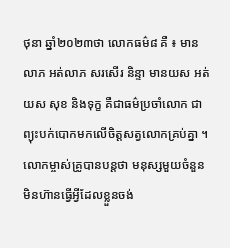ថុនា ឆ្នាំ២០២៣ថា លោកធម៌៨ គឺ ៖ មានលាភ អត់លាភ សរសើរ និន្ទា មានយស អត់យស សុខ និងទុក្ខ គឺជាធម៌ប្រចាំលោក ជាព្យុះបក់បោកមកលើចិត្តសត្វលោកគ្រប់គ្នា ។
លោកម្ចាស់គ្រូបានបន្តថា មនុស្សមួយចំនួនមិនហ៊ានធ្វើអ្វីដែលខ្លួនចង់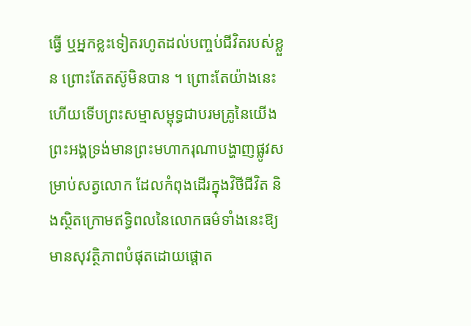ធ្វើ ឬអ្នកខ្លះទៀតរហូតដល់បញ្ចប់ជីវិតរបស់ខ្លួន ព្រោះតែតស៊ូមិនបាន ។ ព្រោះតែយ៉ាងនេះហើយទើបព្រះសម្មាសម្ពុទ្ធជាបរមគ្រូនៃយើង ព្រះអង្គទ្រង់មានព្រះមហាករុណាបង្ហាញផ្លូវសម្រាប់សត្វលោក ដែលកំពុងដើរក្នុងវិថីជីវិត និងស្ថិតក្រោមឥទ្ធិពលនៃលោកធម៌ទាំងនេះឱ្យមានសុវត្ថិភាពបំផុតដោយផ្តោត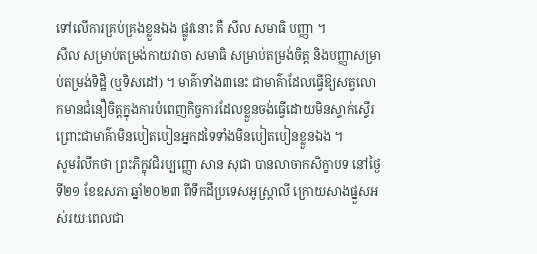ទៅលើការគ្រប់គ្រងខ្លួនឯង ផ្លូវនោះ គឺ សីល សមាធិ បញ្ញា ។
សីល សម្រាប់តម្រង់កាយវាចា សមាធិ សម្រាប់តម្រង់ចិត្ត និងបញ្ញាសម្រាប់តម្រង់ទិដ្ឋិ (ឬទិសដៅ) ។ មាគ៌ាទាំង៣នេះ ជាមាគ៌ាដែលធ្វើឱ្យសត្វលោកមានជំនឿចិត្តក្នុងការបំពេញកិច្ចការដែលខ្លួនចង់ធ្វើដោយមិនស្ទាក់ស្ទើរ ព្រោះជាមាគ៌ាមិនបៀតបៀនអ្នកដទៃទាំងមិនបៀតបៀនខ្លួនឯង ។
សូមរំលឹកថា ព្រះភិក្ខុវជិរប្បញ្ញោ សាន សុជា បានលាចាកសិក្ខាបទ នៅថ្ងៃទី២១ ខែឧសភា ឆ្នាំ២០២៣ ពីទឹកដីប្រទេសអូស្ត្រាលី ក្រោយសាងផ្នួសអស់រយៈពេលជា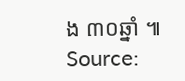ង ៣០ឆ្នាំ ៕
Source: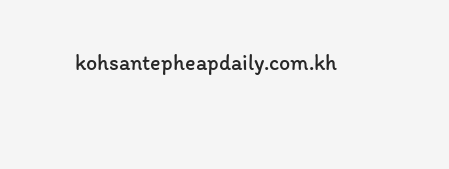kohsantepheapdaily.com.kh